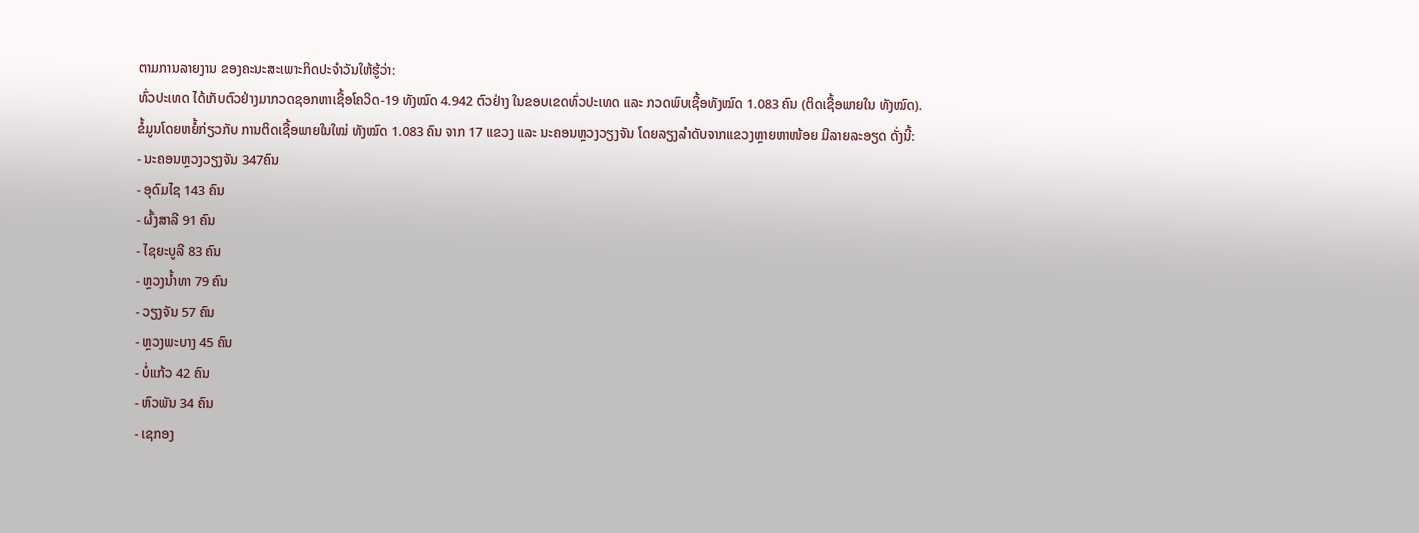ຕາມການລາຍງານ ຂອງຄະນະສະເພາະກິດປະຈຳວັນໃຫ້ຮູ້ວ່າ:
ທົ່ວປະເທດ ໄດ້ເກັບຕົວຢ່າງມາກວດຊອກຫາເຊື້ອໂຄວິດ-19 ທັງໝົດ 4.942 ຕົວຢ່າງ ໃນຂອບເຂດທົ່ວປະເທດ ແລະ ກວດພົບເຊື້ອທັງໝົດ 1.083 ຄົນ (ຕິດເຊື້ອພາຍໃນ ທັງໝົດ).
ຂໍ້ມູນໂດຍຫຍໍ້ກ່ຽວກັບ ການຕິດເຊື້ອພາຍໃນໃໝ່ ທັງໝົດ 1.083 ຄົນ ຈາກ 17 ແຂວງ ແລະ ນະຄອນຫຼວງວຽງຈັນ ໂດຍລຽງລຳດັບຈາກແຂວງຫຼາຍຫາໜ້ອຍ ມີລາຍລະອຽດ ດັ່ງນີ້:
- ນະຄອນຫຼວງວຽງຈັນ 347ຄົນ
- ອຸດົມໄຊ 143 ຄົນ
- ຜົ້ງສາລີ 91 ຄົນ
- ໄຊຍະບູລີ 83 ຄົນ
- ຫຼວງນ້ຳທາ 79 ຄົນ
- ວຽງຈັນ 57 ຄົນ
- ຫຼວງພະບາງ 45 ຄົນ
- ບໍ່ແກ້ວ 42 ຄົນ
- ຫົວພັນ 34 ຄົນ
- ເຊກອງ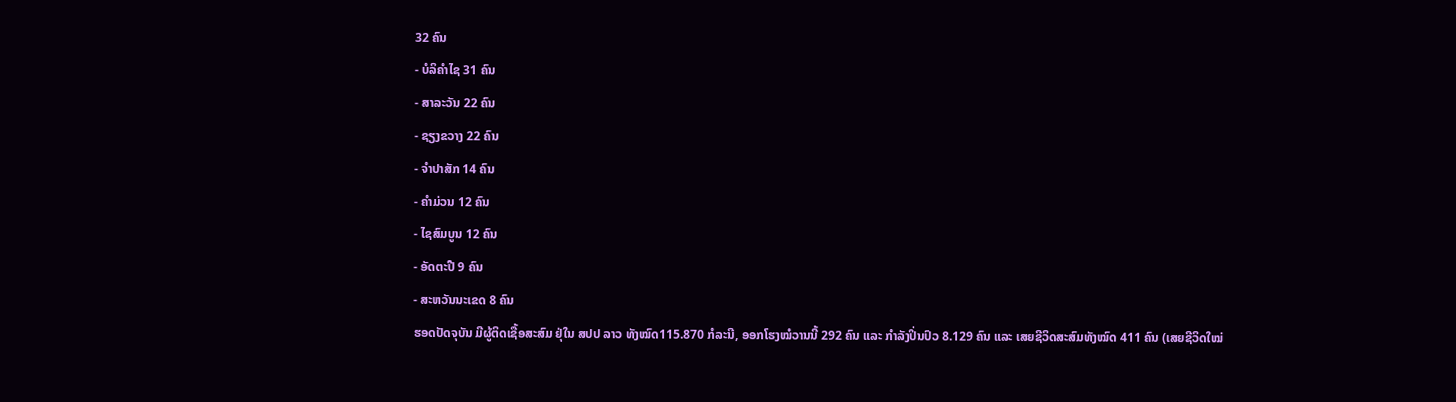32 ຄົນ
- ບໍລິຄຳໄຊ 31 ຄົນ
- ສາລະວັນ 22 ຄົນ
- ຊຽງຂວາງ 22 ຄົນ
- ຈຳປາສັກ 14 ຄົນ
- ຄຳມ່ວນ 12 ຄົນ
- ໄຊສົມບູນ 12 ຄົນ
- ອັດຕະປື 9 ຄົນ
- ສະຫວັນນະເຂດ 8 ຄົນ
ຮອດປັດຈຸບັນ ມີຜູ້ຕິດເຊື້ອສະສົມ ຢຸ່ໃນ ສປປ ລາວ ທັງໝົດ115.870 ກໍລະນີ, ອອກໂຮງໝໍວານນີ້ 292 ຄົນ ແລະ ກຳລັງປິ່ນປົວ 8.129 ຄົນ ແລະ ເສຍຊີວິດສະສົມທັງໝົດ 411 ຄົນ (ເສຍຊີວິດໃໝ່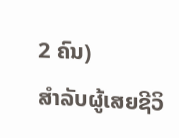2 ຄົນ)
ສຳລັບຜູ້ເສຍຊີວິ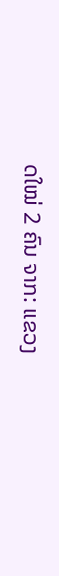ດໃໝ່ 2 ຄົນ ຈາກ: ແຂວງ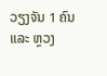ວຽງຈັນ 1 ຄົນ ແລະ ຫຼວງ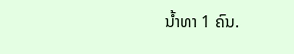ນ້ຳທາ 1 ຄົນ.